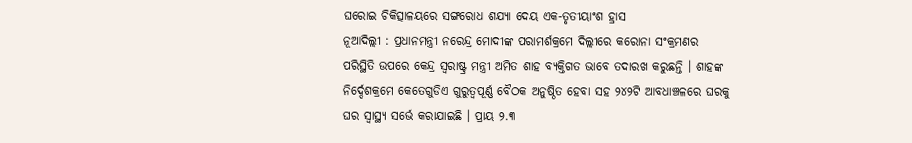ଘରୋଇ ଚିକିତ୍ସାଳୟରେ ସଙ୍ଗରୋଧ ଶଯ୍ୟା ଦେୟ ଏକ-ତୃତୀୟାଂଶ ହ୍ରାସ
ନୂଆଦିଲ୍ଲୀ : ପ୍ରଧାନମନ୍ତ୍ରୀ ନରେନ୍ଦ୍ର ମୋଦୀଙ୍କ ପରାମର୍ଶକ୍ରମେ ଦିଲ୍ଲୀରେ କରୋନା ସଂକ୍ରମଣର ପରିସ୍ଥିତି ଉପରେ କେନ୍ଦ୍ର ସ୍ଵରାଷ୍ଟ୍ର ମନ୍ତ୍ରୀ ଅମିତ ଶାହ ବ୍ୟକ୍ତିଗତ ଭାବେ ତଦାରଖ କରୁଛନ୍ତି । ଶାହଙ୍କ ନିର୍ଦ୍ଦେଶକ୍ରମେ କେତେଗୁଡିଏ ଗୁରୁତ୍ୱପୂର୍ଣ୍ଣ ବୈଠକ ଅନୁଷ୍ଠିତ ହେବା ସହ ୨୪୨ଟି ଆବଧାଞ୍ଚଳରେ ଘରକୁ ଘର ସ୍ୱାସ୍ଥ୍ୟ ସର୍ଭେ କରାଯାଇଛି । ପ୍ରାୟ ୨.୩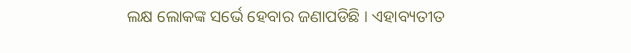ଲକ୍ଷ ଲୋକଙ୍କ ସର୍ଭେ ହେବାର ଜଣାପଡିଛି । ଏହାବ୍ୟତୀତ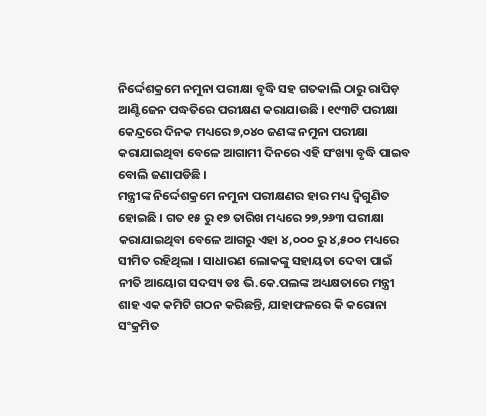ନିର୍ଦ୍ଦେଶକ୍ରମେ ନମୁନା ପରୀକ୍ଷା ବୃଦ୍ଧି ସହ ଗତକାଲି ଠାରୁ ରାପିଡ଼ ଆଣ୍ଟିଜେନ ପଦ୍ଧତିରେ ପରୀକ୍ଷଣ କରାଯାଉଛି । ୧୯୩ଟି ପରୀକ୍ଷା କେନ୍ଦ୍ରରେ ଦିନକ ମଧ୍ୟରେ ୭,୦୪୦ ଜଣଙ୍କ ନମୁନା ପରୀକ୍ଷା କରାଯାଇଥିବା ବେଳେ ଆଗାମୀ ଦିନରେ ଏହି ସଂଖ୍ୟା ବୃଦ୍ଧି ପାଇବ ବୋଲି ଜଣାପଡିଛି ।
ମନ୍ତ୍ରୀଙ୍କ ନିର୍ଦ୍ଦେଶକ୍ରମେ ନମୁନା ପରୀକ୍ଷଣର ହାର ମଧ୍ୟ ଦ୍ଵିଗୁଣିତ ହୋଇଛି । ଗତ ୧୫ ରୁ ୧୭ ତାରିଖ ମଧ୍ୟରେ ୨୭,୨୬୩ ପରୀକ୍ଷା କରାଯାଇଥିବା ବେଳେ ଆଗରୁ ଏହା ୪,୦୦୦ ରୁ ୪,୫୦୦ ମଧ୍ୟରେ ସୀମିତ ରହିଥିଲା । ସାଧାରଣ ଲୋକଙ୍କୁ ସହାୟତା ଦେବା ପାଇଁ ନୀତି ଆୟୋଗ ସଦସ୍ୟ ଡଃ ଭି.କେ.ପଲଙ୍କ ଅଧ୍ୟକ୍ଷତାରେ ମନ୍ତ୍ରୀ ଶାହ ଏକ କମିଟି ଗଠନ କରିଛନ୍ତି, ଯାହାଫଳରେ କି କରୋନା ସଂକ୍ରମିତ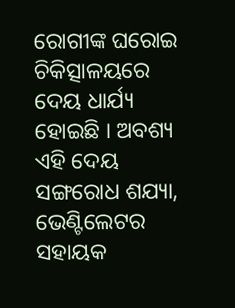ରୋଗୀଙ୍କ ଘରୋଇ ଚିକିତ୍ସାଳୟରେ ଦେୟ ଧାର୍ଯ୍ୟ ହୋଇଛି । ଅବଶ୍ୟ ଏହି ଦେୟ ସଙ୍ଗରୋଧ ଶଯ୍ୟା, ଭେଣ୍ଟିଲେଟର ସହାୟକ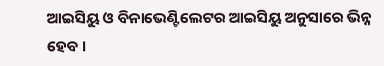ଆଇସିୟୁ ଓ ବିନାଭେଣ୍ଟିଲେଟର ଆଇସିୟୁ ଅନୁସାରେ ଭିନ୍ନ ହେବ ।